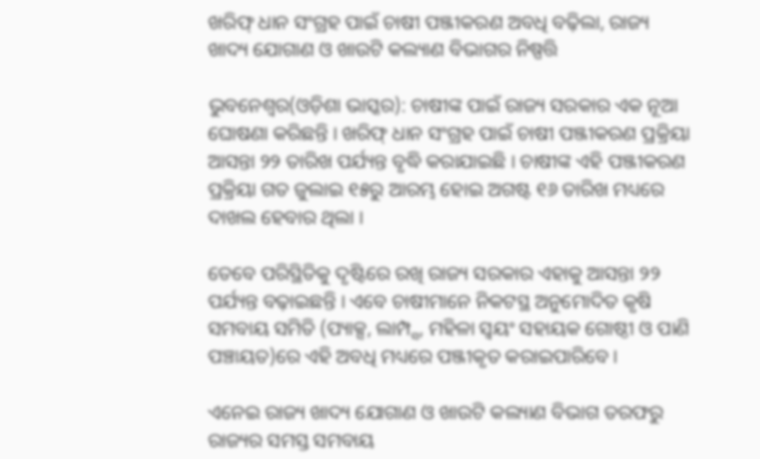ଖରିଫ୍ ଧାନ ସଂଗ୍ରହ ପାଇଁ ଚାଷୀ ପଞ୍ଜୀକରଣ ଅବଧି ବଢ଼ିଲା, ରାଜ୍ୟ ଖାଦ୍ୟ ଯୋଗାଣ ଓ ଖାଉଟି କଲ୍ୟାଣ ବିଭାଗର ନିଷ୍ପତ୍ତି

ଭୁବନେଶ୍ୱର(ଓଡ଼ିଶା ଭାସ୍କର): ଚାଷୀଙ୍କ ପାଇଁ ରାଜ୍ୟ ସରକାର ଏକ ନୂଆ ଘୋଷଣା କରିଛନ୍ତି । ଖରିଫ୍ ଧାନ ସଂଗ୍ରହ ପାଇଁ ଚାଷୀ ପଞ୍ଜୀକରଣ ପ୍ରକ୍ରିୟା ଆସନ୍ତା ୨୨ ତାରିଖ ପର୍ଯ୍ୟନ୍ତ ବୃଦ୍ଧି କରାଯାଇଛି । ଚାଷୀଙ୍କ ଏହି ପଞ୍ଜୀକରଣ ପ୍ରକ୍ରିୟା ଗତ ଜୁଲାଇ ୧୫ରୁ ଆରମ୍ଭ ହୋଇ ଅଗଷ୍ଟ ୧୬ ତାରିଖ ମଧ୍ୟରେ ଦାଖଲ ହେବାର ଥିଲା ।

ତେବେ ପରିସ୍ଥିତିକୁ ଦୃଷ୍ଟିରେ ରଖି ରାଜ୍ୟ ସରକାର ଏହାକୁ ଆସନ୍ତା ୨୨ ପର୍ଯ୍ୟନ୍ତ ବଢ଼ାଇଛନ୍ତି । ଏବେ ଚାଷୀମାନେ ନିକଟସ୍ଥ ଅନୁମୋଦିତ କୃଷି ସମବାୟ ସମିତି (ପ୍ୟାକ୍ସ, ଲାମ୍ପ୍ସ, ମହିଳା ସ୍ୱୟଂ ସହାୟକ ଗୋଷ୍ଠୀ ଓ ପାଣି ପଞ୍ଚାୟତ)ରେ ଏହି ଅବଧି ମଧ୍ୟରେ ପଞ୍ଜୀକୃତ କରାଇପାରିବେ ।

ଏନେଇ ରାଜ୍ୟ ଖାଦ୍ୟ ଯୋଗାଣ ଓ ଖାଉଟି କଲ୍ୟାଣ ବିଭାଗ ତରଫରୁ ରାଜ୍ୟର ସମସ୍ତ ସମବାୟ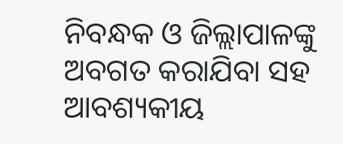ନିବନ୍ଧକ ଓ ଜିଲ୍ଲାପାଳଙ୍କୁ ଅବଗତ କରାଯିବା ସହ ଆବଶ୍ୟକୀୟ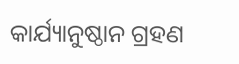କାର୍ଯ୍ୟାନୁଷ୍ଠାନ ଗ୍ରହଣ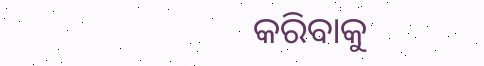କରିବାକୁ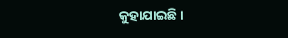କୁହାଯାଇଛି ।